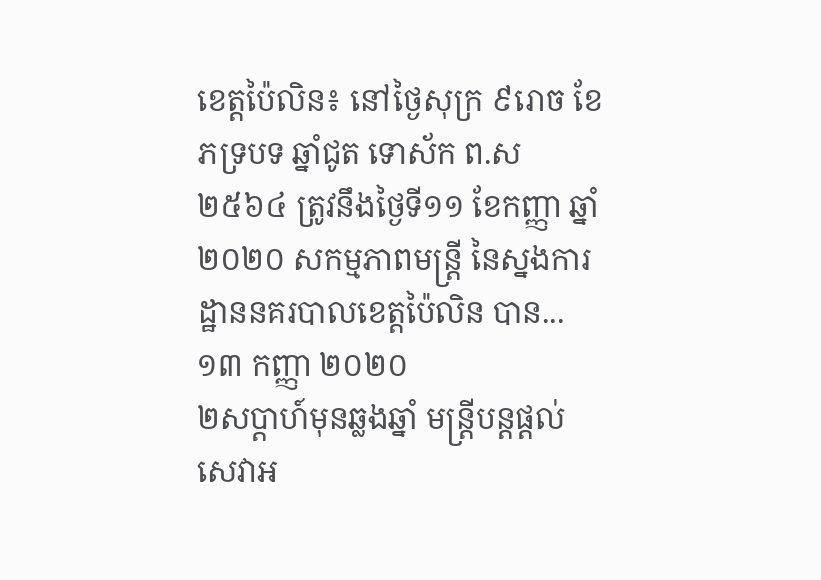ខេត្តប៉ៃលិន៖ នៅថ្ងៃសុក្រ ៩រោច ខែភទ្របទ ឆ្នាំជូត ទោស័ក ព.ស ២៥៦៤ ត្រូវនឹងថ្ងៃទី១១ ខែកញ្ញា ឆ្នាំ២០២០ សកម្មភាពមន្រ្តី នៃស្នងការដ្ឋាននគរបាលខេត្តប៉ៃលិន បាន...
១៣ កញ្ញា ២០២០
២សប្តាហ៍មុនឆ្លងឆ្នាំ មន្រ្តីបន្តផ្តល់សេវាអ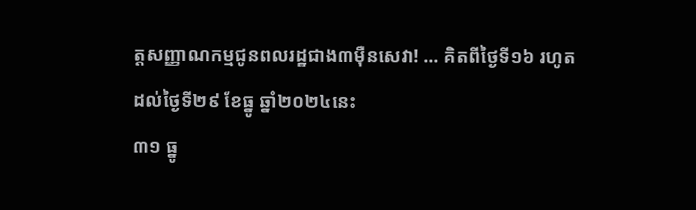ត្តសញ្ញាណកម្មជូនពលរដ្ឋជាង៣ម៉ឺនសេវា! ... គិតពីថ្ងៃទី១៦ រហូតដល់ថ្ងៃទី២៩ ខែធ្នូ ឆ្នាំ២០២៤នេះ
៣១ ធ្នូ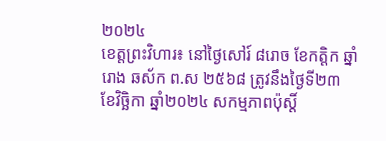២០២៤
ខេត្តព្រះវិហារ៖ នៅថ្ងៃសៅរ៍ ៨រោច ខែកត្ដិក ឆ្នាំរោង ឆស័ក ព.ស ២៥៦៨ ត្រូវនឹងថ្ងៃទី២៣ ខែវិច្ឆិកា ឆ្នាំ២០២៤ សកម្មភាពប៉ុស្តិ៍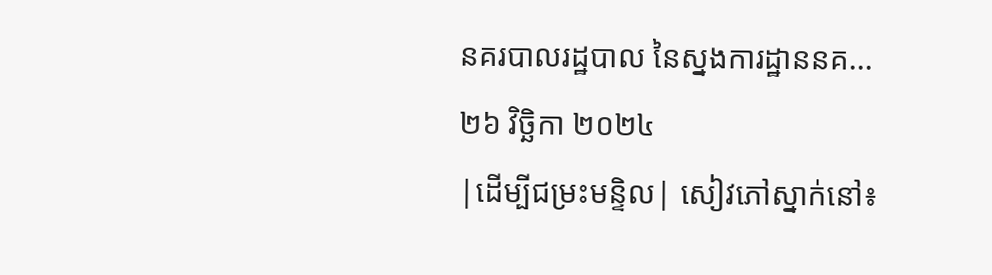នគរបាលរដ្ឋបាល នៃស្នងការដ្ឋាននគ...
២៦ វិច្ឆិកា ២០២៤
|ដើម្បីជម្រះមន្ទិល| សៀវភៅស្នាក់នៅ៖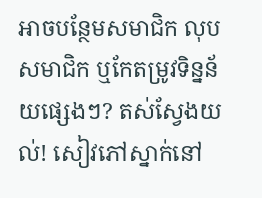អាចបន្ថែមសមាជិក លុបសមាជិក ឬកែតម្រូវទិន្នន័យផ្សេងៗ? តស់ស្វែងយល់! សៀវភៅស្នាក់នៅ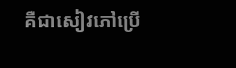គឺជាសៀវភៅប្រើ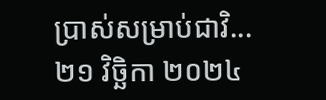ប្រាស់សម្រាប់ជាវិ...
២១ វិច្ឆិកា ២០២៤